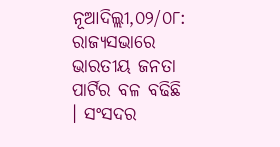ନୂଆଦିଲ୍ଲୀ,୦୨/୦୮: ରାଜ୍ୟସଭାରେ ଭାରତୀୟ ଜନତା ପାର୍ଟିର ବଳ ବଢିଛି । ସଂସଦର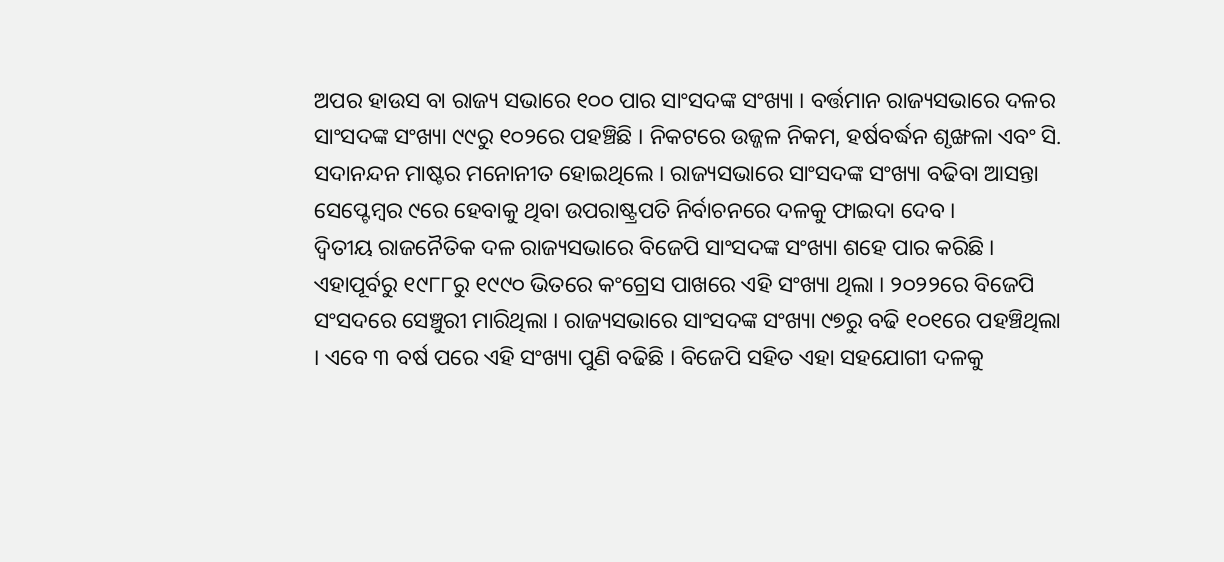ଅପର ହାଉସ ବା ରାଜ୍ୟ ସଭାରେ ୧୦୦ ପାର ସାଂସଦଙ୍କ ସଂଖ୍ୟା । ବର୍ତ୍ତମାନ ରାଜ୍ୟସଭାରେ ଦଳର ସାଂସଦଙ୍କ ସଂଖ୍ୟା ୯୯ରୁ ୧୦୨ରେ ପହଞ୍ଚିଛି । ନିକଟରେ ଉଜ୍ଜଳ ନିକମ, ହର୍ଷବର୍ଦ୍ଧନ ଶୃଙ୍ଖଳା ଏବଂ ସି. ସଦାନନ୍ଦନ ମାଷ୍ଟର ମନୋନୀତ ହୋଇଥିଲେ । ରାଜ୍ୟସଭାରେ ସାଂସଦଙ୍କ ସଂଖ୍ୟା ବଢିବା ଆସନ୍ତା ସେପ୍ଟେମ୍ବର ୯ରେ ହେବାକୁ ଥିବା ଉପରାଷ୍ଟ୍ରପତି ନିର୍ବାଚନରେ ଦଳକୁ ଫାଇଦା ଦେବ ।
ଦ୍ବିତୀୟ ରାଜନୈତିକ ଦଳ ରାଜ୍ୟସଭାରେ ବିଜେପି ସାଂସଦଙ୍କ ସଂଖ୍ୟା ଶହେ ପାର କରିଛି । ଏହାପୂର୍ବରୁ ୧୯୮୮ରୁ ୧୯୯୦ ଭିତରେ କଂଗ୍ରେସ ପାଖରେ ଏହି ସଂଖ୍ୟା ଥିଲା । ୨୦୨୨ରେ ବିଜେପି ସଂସଦରେ ସେଞ୍ଚୁରୀ ମାରିଥିଲା । ରାଜ୍ୟସଭାରେ ସାଂସଦଙ୍କ ସଂଖ୍ୟା ୯୭ରୁ ବଢି ୧୦୧ରେ ପହଞ୍ଚିଥିଲା । ଏବେ ୩ ବର୍ଷ ପରେ ଏହି ସଂଖ୍ୟା ପୁଣି ବଢିଛି । ବିଜେପି ସହିତ ଏହା ସହଯୋଗୀ ଦଳକୁ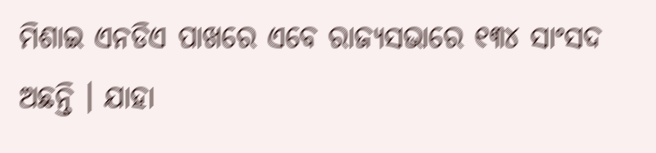ମିଶାଇ ଏନଡିଏ ପାଖରେ ଏବେ ରାଜ୍ୟସଭାରେ ୧୩୪ ସାଂସଦ ଅଛନ୍ତି । ଯାହା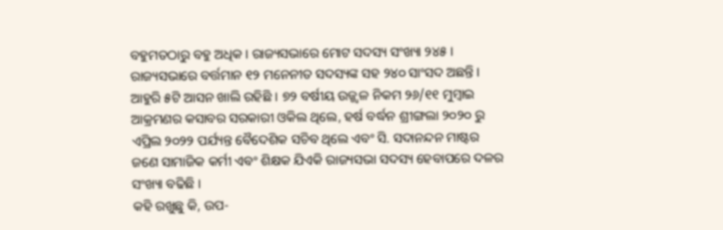ବହୁମତଠାରୁ ବହୁ ଅଧିକ । ରାଜ୍ୟସଭାରେ ମୋଟ ସଦସ୍ୟ ସଂଖ୍ୟା ୨୪୫ । ରାଜ୍ୟସଭାରେ ବର୍ତ୍ତମାନ ୧୨ ମନେନୀତ ସଦସ୍ୟଙ୍କ ସହ ୨୪୦ ସାଂସଦ ଅଛନ୍ତି । ଆହୁରି ୫ଟି ଆସନ ଖାଲି ରହିଛି । ୭୨ ବର୍ଷୀୟ ଉଜ୍ଜ୍ୱଳ ନିକମ ୨୬/୧୧ ମୁମ୍ବାଇ ଆକ୍ରମଣର କସାବର ସରକାରୀ ଓକିଲ ଥିଲେ, ହର୍ଷ ବର୍ଦ୍ଧନ ଶ୍ରୀଙ୍ଗଲା ୨୦୨୦ ରୁ ଏପ୍ରିଲ ୨୦୨୨ ପର୍ଯ୍ୟନ୍ତ ବୈଦେଶିକ ସଚିବ ଥିଲେ ଏବଂ ସି. ସଦାନନ୍ଦନ ମାଷ୍ଟର ଜଣେ ସାମାଜିକ କର୍ମୀ ଏବଂ ଶିକ୍ଷକ ଯିଏକି ରାଜ୍ୟସଭା ସଦସ୍ୟ ହେବାପରେ ଦଳର ସଂଖ୍ୟା ବଢିଛି ।
କହି ରଖୁଛୁ କି, ଉପ-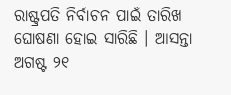ରାଷ୍ଟ୍ରପତି ନିର୍ବାଚନ ପାଇଁ ତାରିଖ ଘୋଷଣା ହୋଇ ସାରିଛି । ଆସନ୍ତା ଅଗଷ୍ଟ ୨୧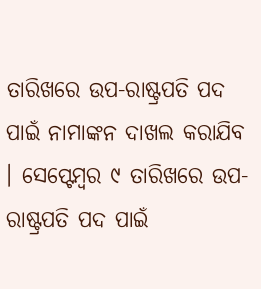ତାରିଖରେ ଉପ-ରାଷ୍ଟ୍ରପତି ପଦ ପାଇଁ ନାମାଙ୍କନ ଦାଖଲ କରାଯିବ । ସେପ୍ଟେମ୍ବର ୯ ତାରିଖରେ ଉପ-ରାଷ୍ଟ୍ରପତି ପଦ ପାଇଁ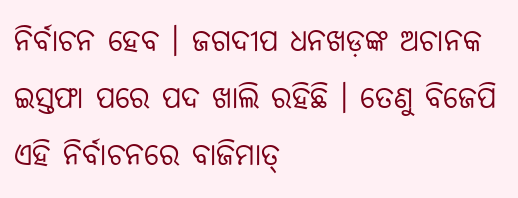ନିର୍ବାଚନ ହେବ । ଜଗଦୀପ ଧନଖଡ଼ଙ୍କ ଅଚାନକ ଇସ୍ତଫା ପରେ ପଦ ଖାଲି ରହିଛି । ତେଣୁ ବିଜେପି ଏହି ନିର୍ବାଚନରେ ବାଜିମାତ୍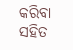କରିବା ସହିତ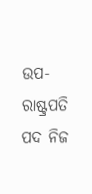ଉପ-ରାଷ୍ଟ୍ରପତି ପଦ ନିଜ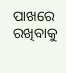ପାଖରେ ରଖିବାକୁ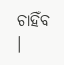ଚାହିଁବ ।